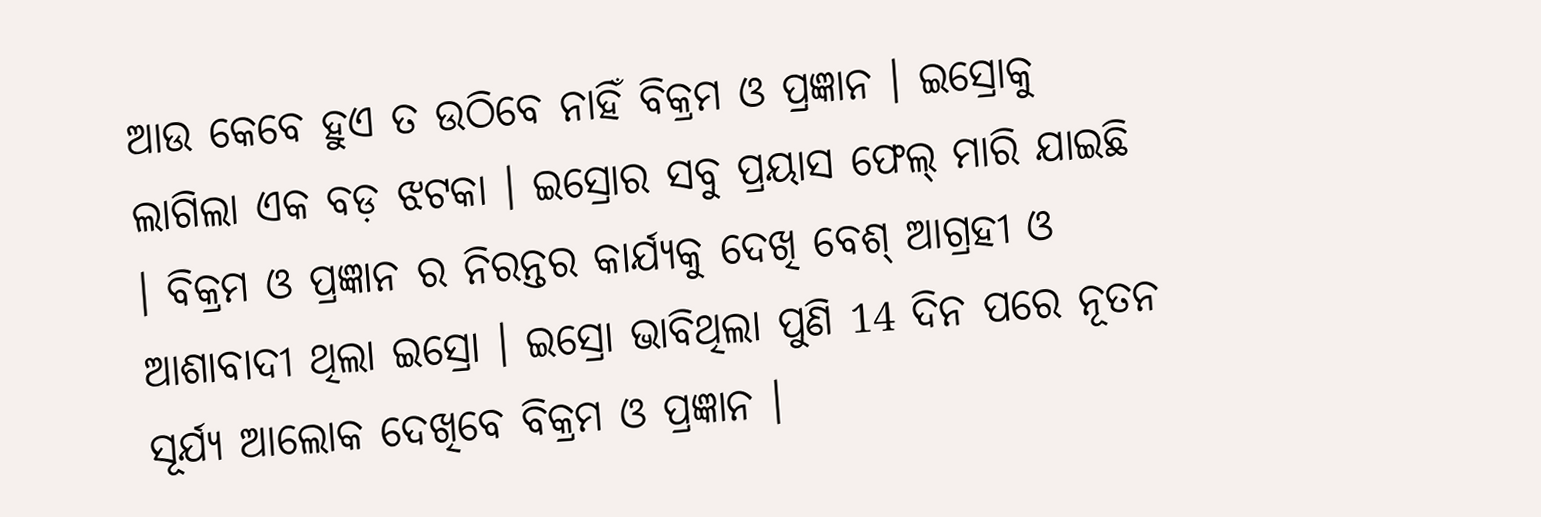ଆଉ କେବେ ହୁଏ ତ ଉଠିବେ ନାହିଁ ବିକ୍ରମ ଓ ପ୍ରଜ୍ଞାନ । ଇସ୍ରୋକୁ ଲାଗିଲା ଏକ ବଡ଼ ଝଟକା । ଇସ୍ରୋର ସବୁ ପ୍ରୟାସ ଫେଲ୍ ମାରି ଯାଇଛି । ବିକ୍ରମ ଓ ପ୍ରଜ୍ଞାନ ର ନିରନ୍ତର କାର୍ଯ୍ୟକୁ ଦେଖି ବେଶ୍ ଆଗ୍ରହୀ ଓ ଆଶାବାଦୀ ଥିଲା ଇସ୍ରୋ । ଇସ୍ରୋ ଭାବିଥିଲା ପୁଣି 14 ଦିନ ପରେ ନୂତନ ସୂର୍ଯ୍ୟ ଆଲୋକ ଦେଖିବେ ବିକ୍ରମ ଓ ପ୍ରଜ୍ଞାନ ।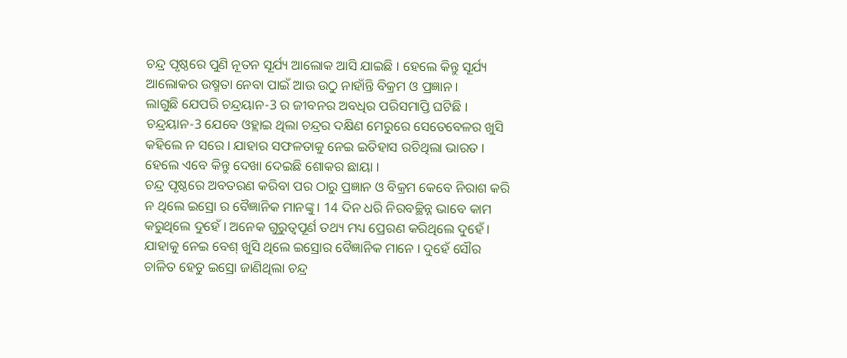ଚନ୍ଦ୍ର ପୃଷ୍ଠରେ ପୁଣି ନୂତନ ସୂର୍ଯ୍ୟ ଆଲୋକ ଆସି ଯାଇଛି । ହେଲେ କିନ୍ତୁ ସୂର୍ଯ୍ୟ ଆଲୋକର ଉଷ୍ମତା ନେବା ପାଇଁ ଆଉ ଉଠୁ ନାହାଁନ୍ତି ବିକ୍ରମ ଓ ପ୍ରଜ୍ଞାନ ।
ଲାଗୁଛି ଯେପରି ଚନ୍ଦ୍ରୟାନ-3 ର ଜୀବନର ଅବଧିର ପରିସମାପ୍ତି ଘଟିଛି । ଚନ୍ଦ୍ରୟାନ-3 ଯେବେ ଓହ୍ଲାଇ ଥିଲା ଚନ୍ଦ୍ରର ଦକ୍ଷିଣ ମେରୁରେ ସେତେବେଳର ଖୁସି କହିଲେ ନ ସରେ । ଯାହାର ସଫଳତାକୁ ନେଇ ଇତିହାସ ରଚିଥିଲା ଭାରତ । ହେଲେ ଏବେ କିନ୍ତୁ ଦେଖା ଦେଇଛି ଶୋକର ଛାୟା ।
ଚନ୍ଦ୍ର ପୃଷ୍ଠରେ ଅବତରଣ କରିବା ପର ଠାରୁ ପ୍ରଜ୍ଞାନ ଓ ବିକ୍ରମ କେବେ ନିରାଶ କରି ନ ଥିଲେ ଇସ୍ରୋ ର ବୈଜ୍ଞାନିକ ମାନଙ୍କୁ । 14 ଦିନ ଧରି ନିରବଚ୍ଛିନ୍ନ ଭାବେ କାମ କରୁଥିଲେ ଦୁହେଁ । ଅନେକ ଗୁରୁତ୍ୱପୂର୍ଣ ତଥ୍ୟ ମଧ୍ୟ ପ୍ରେରଣ କରିଥିଲେ ଦୁହେଁ । ଯାହାକୁ ନେଇ ବେଶ୍ ଖୁସି ଥିଲେ ଇସ୍ରୋର ବୈଜ୍ଞାନିକ ମାନେ । ଦୁହେଁ ସୌର ଚାଳିତ ହେତୁ ଇସ୍ରୋ ଜାଣିଥିଲା ଚନ୍ଦ୍ର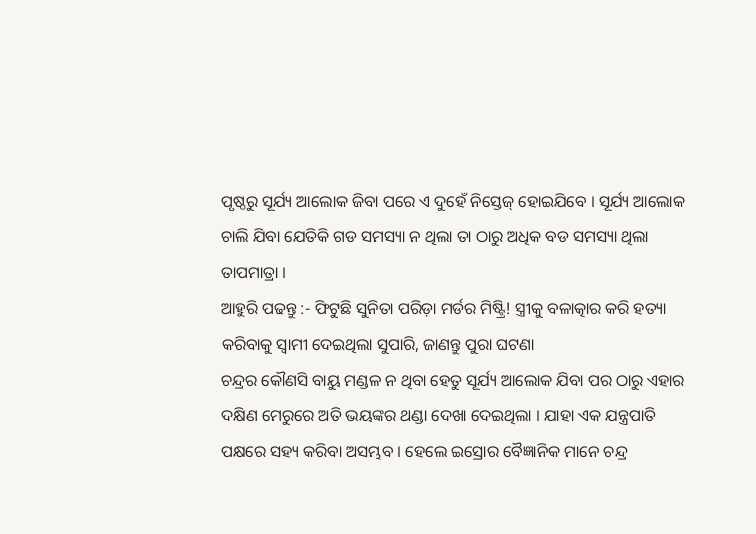ପୃଷ୍ଠରୁ ସୂର୍ଯ୍ୟ ଆଲୋକ ଜିବା ପରେ ଏ ଦୁହେଁ ନିସ୍ତେଜ୍ ହୋଇଯିବେ । ସୂର୍ଯ୍ୟ ଆଲୋକ ଚାଲି ଯିବା ଯେତିକି ଗଡ ସମସ୍ୟା ନ ଥିଲା ତା ଠାରୁ ଅଧିକ ବଡ ସମସ୍ୟା ଥିଲା ତାପମାତ୍ରା ।
ଆହୁରି ପଢନ୍ତୁ :- ଫିଟୁଛି ସୁନିତା ପରିଡ଼ା ମର୍ଡର ମିଷ୍ଟ୍ରି! ସ୍ତ୍ରୀକୁ ବଳାତ୍କାର କରି ହତ୍ୟା କରିବାକୁ ସ୍ୱାମୀ ଦେଇଥିଲା ସୁପାରି, ଜାଣନ୍ତୁ ପୁରା ଘଟଣା
ଚନ୍ଦ୍ରର କୌଣସି ବାୟୁ ମଣ୍ଡଳ ନ ଥିବା ହେତୁ ସୂର୍ଯ୍ୟ ଆଲୋକ ଯିବା ପର ଠାରୁ ଏହାର ଦକ୍ଷିଣ ମେରୁରେ ଅତି ଭୟଙ୍କର ଥଣ୍ଡା ଦେଖା ଦେଇଥିଲା । ଯାହା ଏକ ଯନ୍ତ୍ରପାତି ପକ୍ଷରେ ସହ୍ୟ କରିବା ଅସମ୍ଭବ । ହେଲେ ଇସ୍ରୋର ବୈଜ୍ଞାନିକ ମାନେ ଚନ୍ଦ୍ର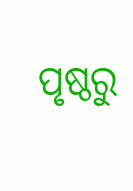ପୃଷ୍ଠରୁ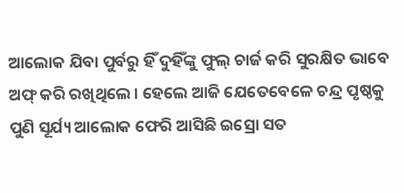ଆଲୋକ ଯିବା ପୁର୍ବରୁ ହିଁ ଦୁହିଁଙ୍କୁ ଫୁଲ୍ ଚାର୍ଜ କରି ସୁରକ୍ଷିତ ଭାବେ ଅଫ୍ କରି ରଖିଥିଲେ । ହେଲେ ଆଜି ଯେତେବେଳେ ଚନ୍ଦ୍ର ପୃଷ୍ଠକୁ ପୁଣି ସୂର୍ଯ୍ୟ ଆଲୋକ ଫେରି ଆସିଛି ଇସ୍ରୋ ସତ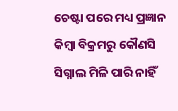ଚେଷ୍ଟା ପରେ ମଧ୍ୟ ପ୍ରଜ୍ଞାନ କିମ୍ବା ବିକ୍ରମରୁ କୌଣସି ସିଗ୍ନାଲ ମିଳି ପାରି ନାହିଁ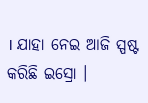। ଯାହା ନେଇ ଆଜି ସ୍ପଷ୍ଟ କରିଛି ଇସ୍ରୋ ।